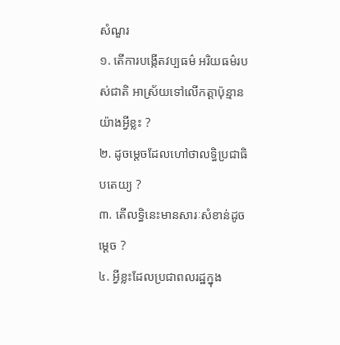សំណួរ
១. តើការបង្កើតវប្បធម៌ អរិយធម៌របស់ជាតិ អាស្រ័យទៅលើកត្តាប៉ុន្មានយ៉ាងអ្វីខ្លះ ?
២. ដូចម្តេចដែលហៅថាលទ្ធិប្រជាធិបតេយ្យ ?
៣. តើលទ្ធិនេះមានសារៈសំខាន់ដូចម្តេច ?
៤. អ្វីខ្លះដែលប្រជាពលរដ្ឋក្នុង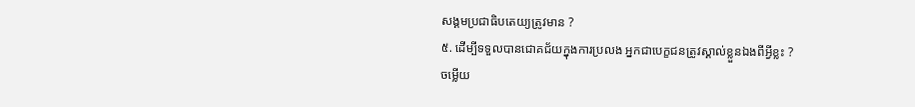សង្គមប្រជាធិបតេយ្យត្រូវមាន ?
៥. ដើម្បីទទួលបានជោគជ័យក្នុងការប្រលង អ្នកជាបេក្ខជនត្រូវស្គាល់ខ្លួនឯងពីអ្វីខ្លះ ?
ចម្លើយ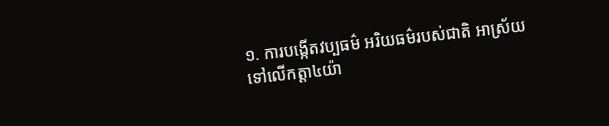១. ការបង្កើតវប្បធម៌ អរិយធម៌របស់ជាតិ អាស្រ័យទៅលើកត្តា៤យ៉ា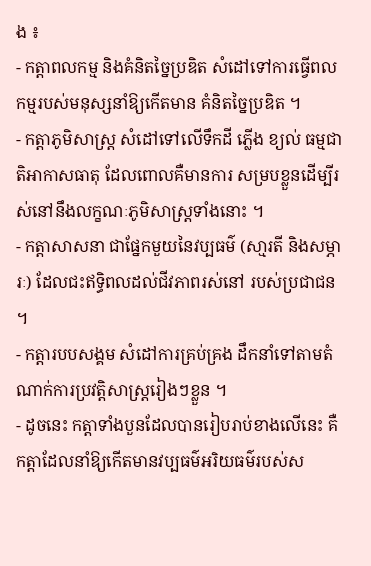ង ៖
- កត្តាពលកម្ម និងគំនិតច្នៃប្រឌិត សំដៅទៅការធ្វើពលកម្មរបស់មនុស្សនាំឱ្យកើតមាន គំនិតច្នៃប្រឌិត ។
- កត្តាភូមិសាស្រ្ត សំដៅទៅលើទឹកដី ភ្លើង ខ្យល់ ធម្មជាតិអាកាសធាតុ ដែលពោលគឺមានការ សម្របខ្លួនដើម្បីរស់នៅនឹងលក្ខណៈភូមិសាស្រ្តទាំងនោះ ។
- កត្តាសាសនា ជាផ្នែកមួយនៃវប្បធម៌ (សា្មរតី និងសម្ភារៈ) ដែលជះឥទ្ធិពលដល់ជីវភាពរស់នៅ របស់ប្រជាជន ។
- កត្តារបបសង្គម សំដៅការគ្រប់គ្រង ដឹកនាំទៅតាមតំណាក់ការប្រវត្តិសាស្រ្តរៀងៗខ្លួន ។
- ដូចនេះ កត្តាទាំងបួនដែលបានរៀបរាប់ខាងលើនេះ គឺកត្តាដែលនាំឱ្យកើតមានវប្បធម៌អរិយធម៌របស់ស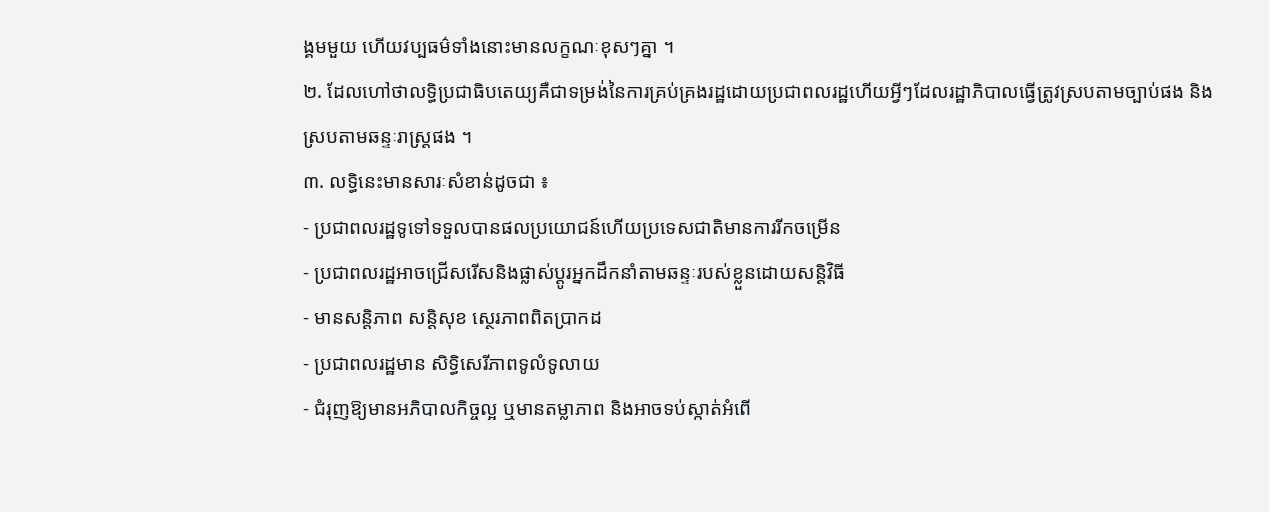ង្គមមួយ ហើយវប្បធម៌ទាំងនោះមានលក្ខណៈខុសៗគ្នា ។
២. ដែលហៅថាលទ្ធិប្រជាធិបតេយ្យគឺជាទម្រង់នៃការគ្រប់គ្រងរដ្ឋដោយប្រជាពលរដ្ឋហើយអ្វីៗដែលរដ្ឋាភិបាលធ្វើត្រូវស្របតាមច្បាប់ផង និងស្របតាមឆន្ទៈរាស្រ្តផង ។
៣. លទ្ធិនេះមានសារៈសំខាន់ដូចជា ៖
- ប្រជាពលរដ្ឋទូទៅទទួលបានផលប្រយោជន៍ហើយប្រទេសជាតិមានការរីកចម្រើន
- ប្រជាពលរដ្ឋអាចជ្រើសរើសនិងផ្លាស់ប្តូរអ្នកដឹកនាំតាមឆន្ទៈរបស់ខ្លួនដោយសន្តិវិធី
- មានសន្តិភាព សន្តិសុខ ស្ថេរភាពពិតប្រាកដ
- ប្រជាពលរដ្ឋមាន សិទ្ធិសេរីភាពទូលំទូលាយ
- ជំរុញឱ្យមានអភិបាលកិច្ចល្អ ឬមានតម្លាភាព និងអាចទប់ស្កាត់អំពើ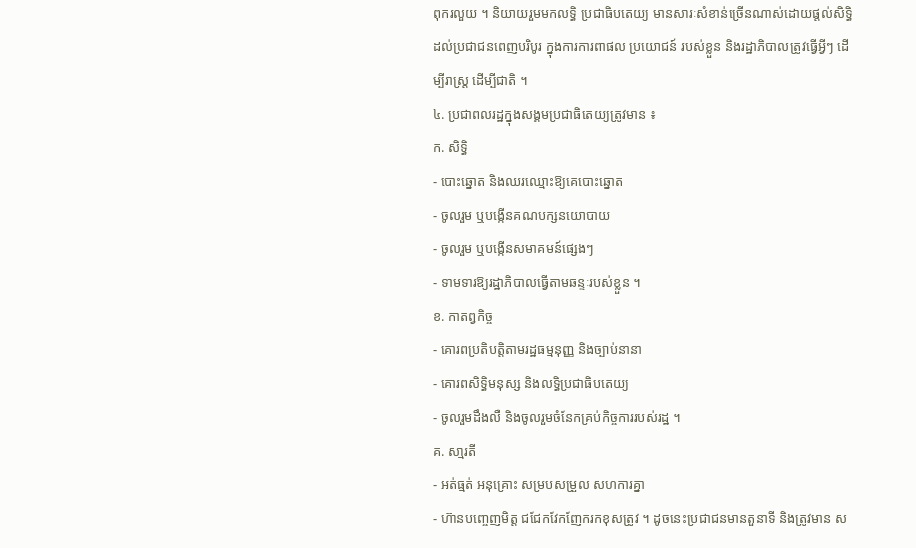ពុករលួយ ។ និយាយរួមមកលទ្ធិ ប្រជាធិបតេយ្យ មានសារៈសំខាន់ច្រើនណាស់ដោយផ្តល់សិទ្ធិដល់ប្រជាជនពេញបរិបូរ ក្នុងការការពាផល ប្រយោជន៍ របស់ខ្លួន និងរដ្ឋាភិបាលត្រូវធ្វើអ្វីៗ ដើម្បីរាស្រ្ត ដើម្បីជាតិ ។
៤. ប្រជាពលរដ្ឋក្នុងសង្គមប្រជាធិតេយ្យត្រូវមាន ៖
ក. សិទ្ធិ
- បោះឆ្នោត និងឈរឈ្មោះឱ្យគេបោះឆ្នោត
- ចូលរួម ឬបង្កើនគណបក្សនយោបាយ
- ចូលរួម ឬបង្កើនសមាគមន៍ផ្សេងៗ
- ទាមទារឱ្យរដ្ឋាភិបាលធ្វើតាមឆន្ទៈរបស់ខ្លួន ។
ខ. កាតព្វកិច្ច
- គោរពប្រតិបត្តិតាមរដ្ឋធម្មនុញ្ញ និងច្បាប់នានា
- គោរពសិទ្ធិមនុស្ស និងលទ្ធិប្រជាធិបតេយ្យ
- ចូលរួមដឹងលឺ និងចូលរួមចំនែកគ្រប់កិច្ចការរបស់រដ្ឋ ។
គ. សា្មរតី
- អត់ធ្មត់ អនុគ្រោះ សម្របសម្រួល សហការគ្នា
- ហ៊ានបញ្ចេញមិត្ត ជជែកវែកញែករកខុសត្រូវ ។ ដូចនេះប្រជាជនមានតួនាទី និងត្រូវមាន ស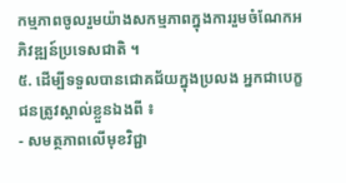កម្មភាពចូលរួមយ៉ាងសកម្មភាពក្នុងការរួមចំណែកអភិវឌ្ឍន៍ប្រទេសជាតិ ។
៥. ដើម្បីទទួលបានជោគជ័យក្នុងប្រលង អ្នកជាបេក្ខជនត្រូវស្គាល់ខ្លួនឯងពី ៖
- សមត្ថភាពលើមុខវិជ្ជា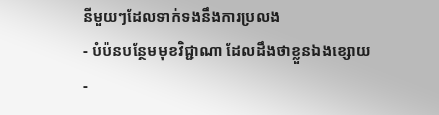នីមួយៗដែលទាក់ទងនឹងការប្រលង
- បំប៉នបន្ថែមមុខវិជ្ជាណា ដែលដឹងថាខ្លួនឯងខ្សោយ
-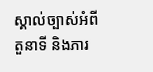ស្គាល់ច្បាស់អំពីតួនាទី និងភារ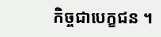កិច្ចជាបេក្ខជន ។